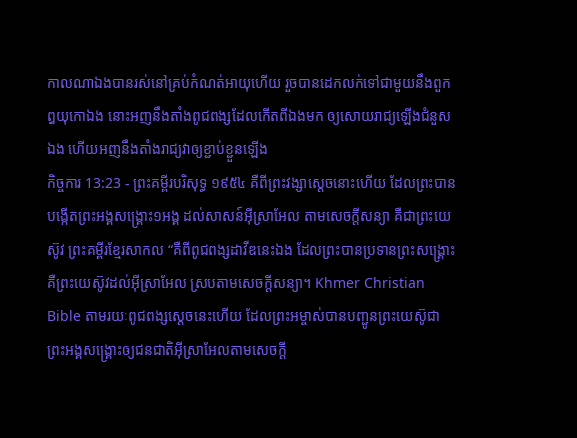កាលណាឯងបានរស់នៅគ្រប់កំណត់អាយុហើយ រួចបានដេកលក់ទៅជាមួយនឹងពួកឰយុកោឯង នោះអញនឹងតាំងពូជពង្សដែលកើតពីឯងមក ឲ្យសោយរាជ្យឡើងជំនួសឯង ហើយអញនឹងតាំងរាជ្យវាឲ្យខ្ជាប់ខ្ជួនឡើង
កិច្ចការ 13:23 - ព្រះគម្ពីរបរិសុទ្ធ ១៩៥៤ គឺពីព្រះវង្សាស្តេចនោះហើយ ដែលព្រះបានបង្កើតព្រះអង្គសង្គ្រោះ១អង្គ ដល់សាសន៍អ៊ីស្រាអែល តាមសេចក្ដីសន្យា គឺជាព្រះយេស៊ូវ ព្រះគម្ពីរខ្មែរសាកល “គឺពីពូជពង្សដាវីឌនេះឯង ដែលព្រះបានប្រទានព្រះសង្គ្រោះគឺព្រះយេស៊ូវដល់អ៊ីស្រាអែល ស្របតាមសេចក្ដីសន្យា។ Khmer Christian Bible តាមរយៈពូជពង្សស្ដេចនេះហើយ ដែលព្រះអម្ចាស់បានបញ្ជូនព្រះយេស៊ូជាព្រះអង្គសង្គ្រោះឲ្យជនជាតិអ៊ីស្រាអែលតាមសេចក្ដី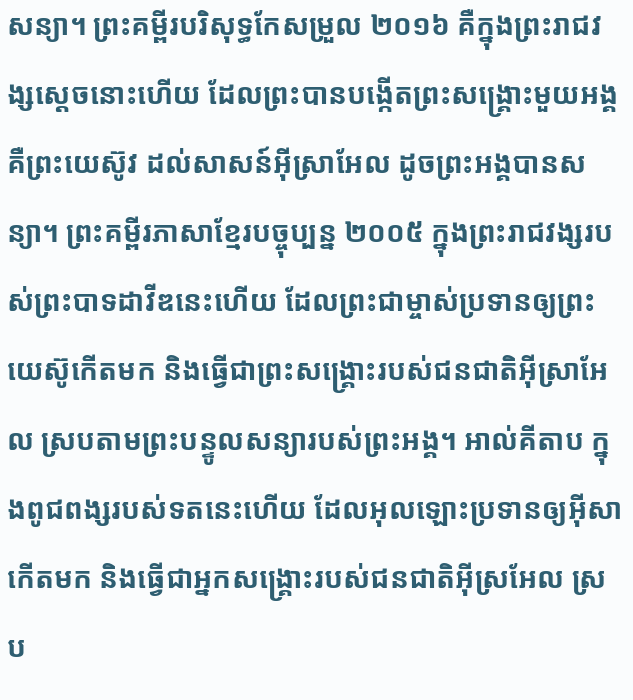សន្យា។ ព្រះគម្ពីរបរិសុទ្ធកែសម្រួល ២០១៦ គឺក្នុងព្រះរាជវង្សស្តេចនោះហើយ ដែលព្រះបានបង្កើតព្រះសង្គ្រោះមួយអង្គ គឺព្រះយេស៊ូវ ដល់សាសន៍អ៊ីស្រាអែល ដូចព្រះអង្គបានសន្យា។ ព្រះគម្ពីរភាសាខ្មែរបច្ចុប្បន្ន ២០០៥ ក្នុងព្រះរាជវង្សរបស់ព្រះបាទដាវីឌនេះហើយ ដែលព្រះជាម្ចាស់ប្រទានឲ្យព្រះយេស៊ូកើតមក និងធ្វើជាព្រះសង្គ្រោះរបស់ជនជាតិអ៊ីស្រាអែល ស្របតាមព្រះបន្ទូលសន្យារបស់ព្រះអង្គ។ អាល់គីតាប ក្នុងពូជពង្សរបស់ទតនេះហើយ ដែលអុលឡោះប្រទានឲ្យអ៊ីសាកើតមក និងធ្វើជាអ្នកសង្រ្គោះរបស់ជនជាតិអ៊ីស្រអែល ស្រប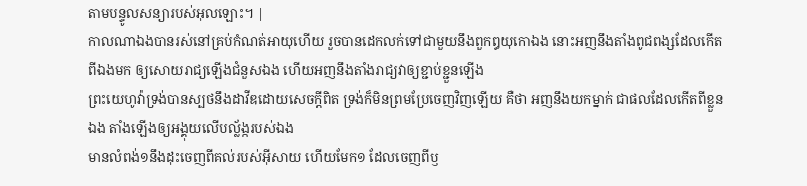តាមបន្ទូលសន្យារបស់អុលឡោះ។ |
កាលណាឯងបានរស់នៅគ្រប់កំណត់អាយុហើយ រួចបានដេកលក់ទៅជាមួយនឹងពួកឰយុកោឯង នោះអញនឹងតាំងពូជពង្សដែលកើតពីឯងមក ឲ្យសោយរាជ្យឡើងជំនួសឯង ហើយអញនឹងតាំងរាជ្យវាឲ្យខ្ជាប់ខ្ជួនឡើង
ព្រះយេហូវ៉ាទ្រង់បានស្បថនឹងដាវីឌដោយសេចក្ដីពិត ទ្រង់ក៏មិនព្រមប្រែចេញវិញឡើយ គឺថា អញនឹងយកម្នាក់ ជាផលដែលកើតពីខ្លួនឯង តាំងឡើងឲ្យអង្គុយលើបល្ល័ង្ករបស់ឯង
មានលំពង់១នឹងដុះចេញពីគល់របស់អ៊ីសាយ ហើយមែក១ ដែលចេញពីឫ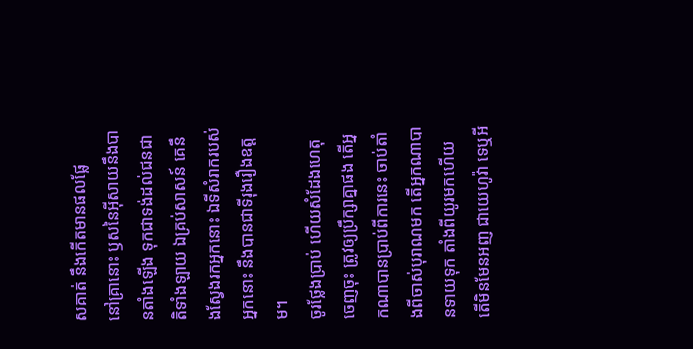សគាត់ នឹងកើតមានផលផ្លែ
នៅគ្រានោះ ឫសនៃអ៊ីសាយនឹងបានតាំងឡើង ទុកជាទង់ដល់ជនជាតិទាំងឡាយ ឯគ្រប់សាសន៍ គេនឹងស្វែងរកអ្នកនោះ ឯទីសំរាករបស់អ្នកនោះ នឹងបានជាទីរុងរឿងឧត្តម។
ចូរថ្លែងប្រាប់ ហើយសំដែងហេតុចេញចុះ ត្រូវឲ្យប្រឹក្សាគ្នាផង តើអ្នកណាបានប្រាប់ពីការនេះ ចាប់តាំងពីចាស់បុរាណមក តើអ្នកណាបានទាយទុក តាំងពីយូរមកហើយ តើមិនមែនអញ ជាយេហូវ៉ា ទេឬអី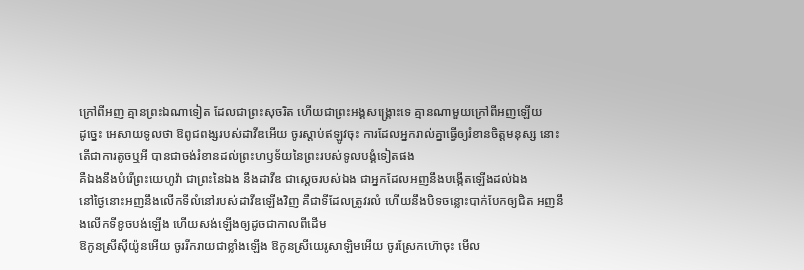ក្រៅពីអញ គ្មានព្រះឯណាទៀត ដែលជាព្រះសុចរិត ហើយជាព្រះអង្គសង្គ្រោះទេ គ្មានណាមួយក្រៅពីអញឡើយ
ដូច្នេះ អេសាយទូលថា ឱពូជពង្សរបស់ដាវីឌអើយ ចូរស្តាប់ឥឡូវចុះ ការដែលអ្នករាល់គ្នាធ្វើឲ្យរំខានចិត្តមនុស្ស នោះតើជាការតូចឬអី បានជាចង់រំខានដល់ព្រះហឫទ័យនៃព្រះរបស់ទូលបង្គំទៀតផង
គឺឯងនឹងបំរើព្រះយេហូវ៉ា ជាព្រះនៃឯង នឹងដាវីឌ ជាស្តេចរបស់ឯង ជាអ្នកដែលអញនឹងបង្កើតឡើងដល់ឯង
នៅថ្ងៃនោះអញនឹងលើកទីលំនៅរបស់ដាវីឌឡើងវិញ គឺជាទីដែលត្រូវរលំ ហើយនឹងបិទចន្លោះបាក់បែកឲ្យជិត អញនឹងលើកទីខូចបង់ឡើង ហើយសង់ឡើងឲ្យដូចជាកាលពីដើម
ឱកូនស្រីស៊ីយ៉ូនអើយ ចូររីករាយជាខ្លាំងឡើង ឱកូនស្រីយេរូសាឡិមអើយ ចូរស្រែកហ៊ោចុះ មើល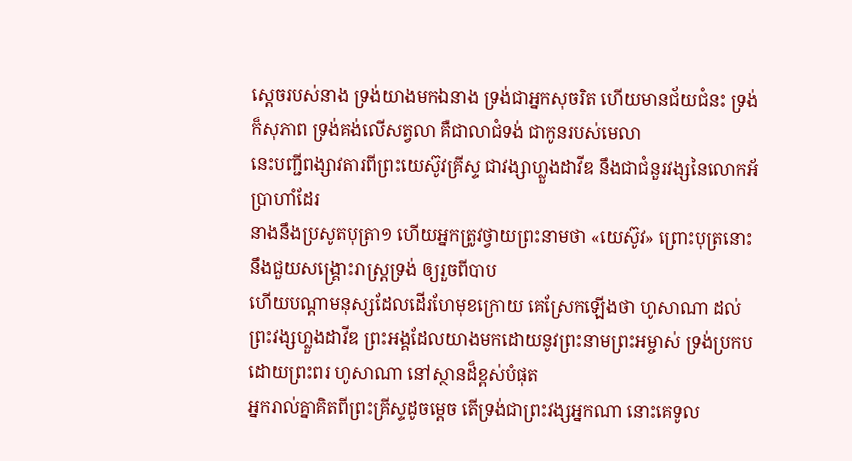ស្តេចរបស់នាង ទ្រង់យាងមកឯនាង ទ្រង់ជាអ្នកសុចរិត ហើយមានជ័យជំនះ ទ្រង់ក៏សុភាព ទ្រង់គង់លើសត្វលា គឺជាលាជំទង់ ជាកូនរបស់មេលា
នេះបញ្ជីពង្សាវតារពីព្រះយេស៊ូវគ្រីស្ទ ជាវង្សាហ្លួងដាវីឌ នឹងជាជំនួរវង្សនៃលោកអ័ប្រាហាំដែរ
នាងនឹងប្រសូតបុត្រា១ ហើយអ្នកត្រូវថ្វាយព្រះនាមថា «យេស៊ូវ» ព្រោះបុត្រនោះនឹងជួយសង្គ្រោះរាស្ត្រទ្រង់ ឲ្យរួចពីបាប
ហើយបណ្តាមនុស្សដែលដើរហែមុខក្រោយ គេស្រែកឡើងថា ហូសាណា ដល់ព្រះវង្សហ្លួងដាវីឌ ព្រះអង្គដែលយាងមកដោយនូវព្រះនាមព្រះអម្ចាស់ ទ្រង់ប្រកបដោយព្រះពរ ហូសាណា នៅស្ថានដ៏ខ្ពស់បំផុត
អ្នករាល់គ្នាគិតពីព្រះគ្រីស្ទដូចម្តេច តើទ្រង់ជាព្រះវង្សអ្នកណា នោះគេទូល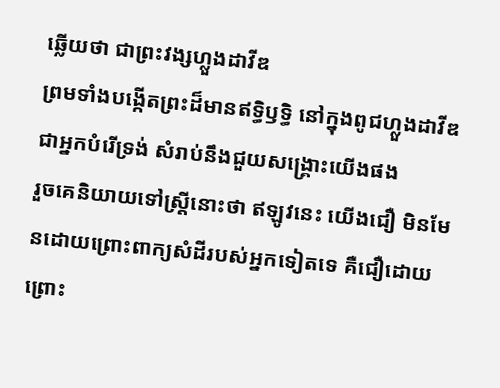ឆ្លើយថា ជាព្រះវង្សហ្លួងដាវីឌ
ព្រមទាំងបង្កើតព្រះដ៏មានឥទ្ធិឫទ្ធិ នៅក្នុងពូជហ្លួងដាវីឌ ជាអ្នកបំរើទ្រង់ សំរាប់នឹងជួយសង្គ្រោះយើងផង
រួចគេនិយាយទៅស្ត្រីនោះថា ឥឡូវនេះ យើងជឿ មិនមែនដោយព្រោះពាក្យសំដីរបស់អ្នកទៀតទេ គឺជឿដោយព្រោះ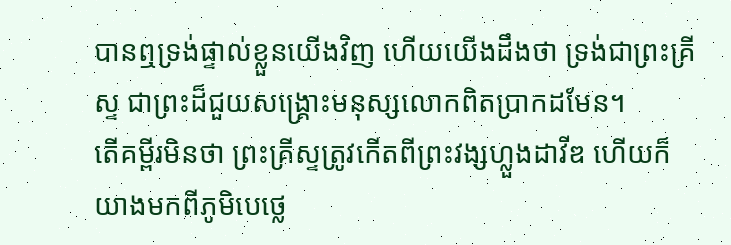បានឮទ្រង់ផ្ទាល់ខ្លួនយើងវិញ ហើយយើងដឹងថា ទ្រង់ជាព្រះគ្រីស្ទ ជាព្រះដ៏ជួយសង្គ្រោះមនុស្សលោកពិតប្រាកដមែន។
តើគម្ពីរមិនថា ព្រះគ្រីស្ទត្រូវកើតពីព្រះវង្សហ្លួងដាវីឌ ហើយក៏យាងមកពីភូមិបេថ្លេ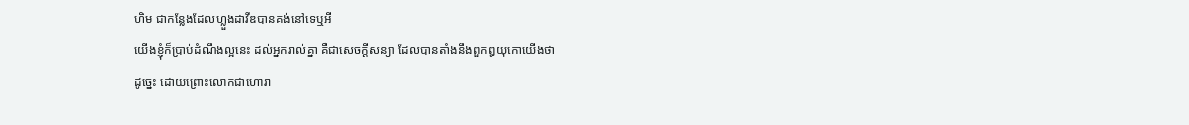ហិម ជាកន្លែងដែលហ្លួងដាវីឌបានគង់នៅទេឬអី
យើងខ្ញុំក៏ប្រាប់ដំណឹងល្អនេះ ដល់អ្នករាល់គ្នា គឺជាសេចក្ដីសន្យា ដែលបានតាំងនឹងពួកឰយុកោយើងថា
ដូច្នេះ ដោយព្រោះលោកជាហោរា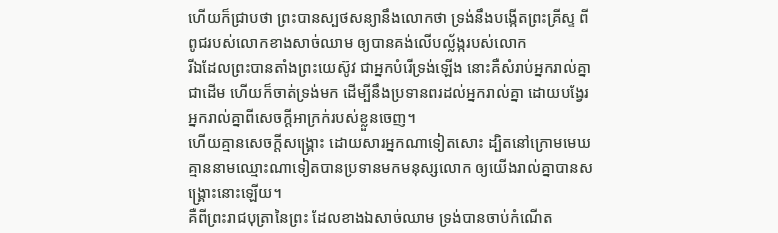ហើយក៏ជ្រាបថា ព្រះបានស្បថសន្យានឹងលោកថា ទ្រង់នឹងបង្កើតព្រះគ្រីស្ទ ពីពូជរបស់លោកខាងសាច់ឈាម ឲ្យបានគង់លើបល្ល័ង្ករបស់លោក
រីឯដែលព្រះបានតាំងព្រះយេស៊ូវ ជាអ្នកបំរើទ្រង់ឡើង នោះគឺសំរាប់អ្នករាល់គ្នាជាដើម ហើយក៏ចាត់ទ្រង់មក ដើម្បីនឹងប្រទានពរដល់អ្នករាល់គ្នា ដោយបង្វែរអ្នករាល់គ្នាពីសេចក្ដីអាក្រក់របស់ខ្លួនចេញ។
ហើយគ្មានសេចក្ដីសង្គ្រោះ ដោយសារអ្នកណាទៀតសោះ ដ្បិតនៅក្រោមមេឃ គ្មាននាមឈ្មោះណាទៀតបានប្រទានមកមនុស្សលោក ឲ្យយើងរាល់គ្នាបានសង្គ្រោះនោះឡើយ។
គឺពីព្រះរាជបុត្រានៃព្រះ ដែលខាងឯសាច់ឈាម ទ្រង់បានចាប់កំណើត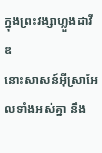ក្នុងព្រះវង្សាហ្លួងដាវីឌ
នោះសាសន៍អ៊ីស្រាអែលទាំងអស់គ្នា នឹង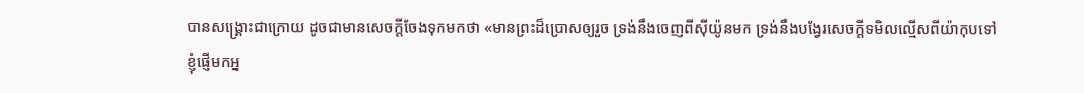បានសង្គ្រោះជាក្រោយ ដូចជាមានសេចក្ដីចែងទុកមកថា «មានព្រះដ៏ប្រោសឲ្យរួច ទ្រង់នឹងចេញពីស៊ីយ៉ូនមក ទ្រង់នឹងបង្វែរសេចក្ដីទមិលល្មើសពីយ៉ាកុបទៅ
ខ្ញុំផ្ញើមកអ្ន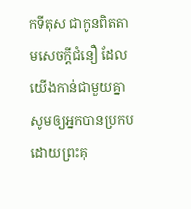កទីតុស ជាកូនពិតតាមសេចក្ដីជំនឿ ដែលយើងកាន់ជាមួយគ្នា សូមឲ្យអ្នកបានប្រកបដោយព្រះគុ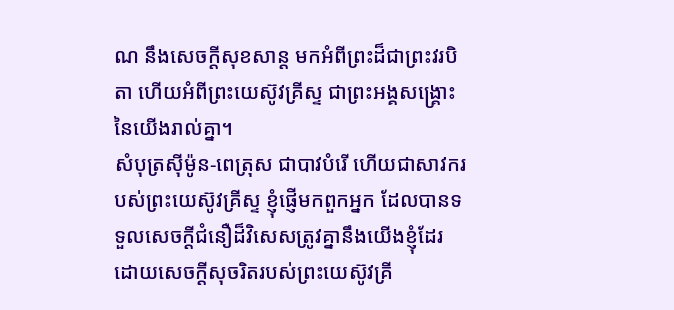ណ នឹងសេចក្ដីសុខសាន្ត មកអំពីព្រះដ៏ជាព្រះវរបិតា ហើយអំពីព្រះយេស៊ូវគ្រីស្ទ ជាព្រះអង្គសង្គ្រោះនៃយើងរាល់គ្នា។
សំបុត្រស៊ីម៉ូន-ពេត្រុស ជាបាវបំរើ ហើយជាសាវករបស់ព្រះយេស៊ូវគ្រីស្ទ ខ្ញុំផ្ញើមកពួកអ្នក ដែលបានទទួលសេចក្ដីជំនឿដ៏វិសេសត្រូវគ្នានឹងយើងខ្ញុំដែរ ដោយសេចក្ដីសុចរិតរបស់ព្រះយេស៊ូវគ្រី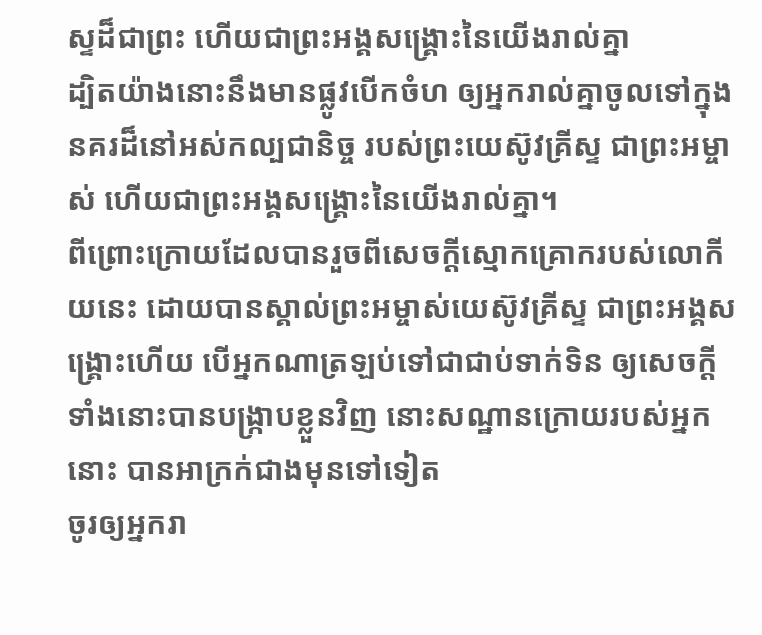ស្ទដ៏ជាព្រះ ហើយជាព្រះអង្គសង្គ្រោះនៃយើងរាល់គ្នា
ដ្បិតយ៉ាងនោះនឹងមានផ្លូវបើកចំហ ឲ្យអ្នករាល់គ្នាចូលទៅក្នុងនគរដ៏នៅអស់កល្បជានិច្ច របស់ព្រះយេស៊ូវគ្រីស្ទ ជាព្រះអម្ចាស់ ហើយជាព្រះអង្គសង្គ្រោះនៃយើងរាល់គ្នា។
ពីព្រោះក្រោយដែលបានរួចពីសេចក្ដីស្មោកគ្រោករបស់លោកីយនេះ ដោយបានស្គាល់ព្រះអម្ចាស់យេស៊ូវគ្រីស្ទ ជាព្រះអង្គសង្គ្រោះហើយ បើអ្នកណាត្រឡប់ទៅជាជាប់ទាក់ទិន ឲ្យសេចក្ដីទាំងនោះបានបង្រ្កាបខ្លួនវិញ នោះសណ្ឋានក្រោយរបស់អ្នកនោះ បានអាក្រក់ជាងមុនទៅទៀត
ចូរឲ្យអ្នករា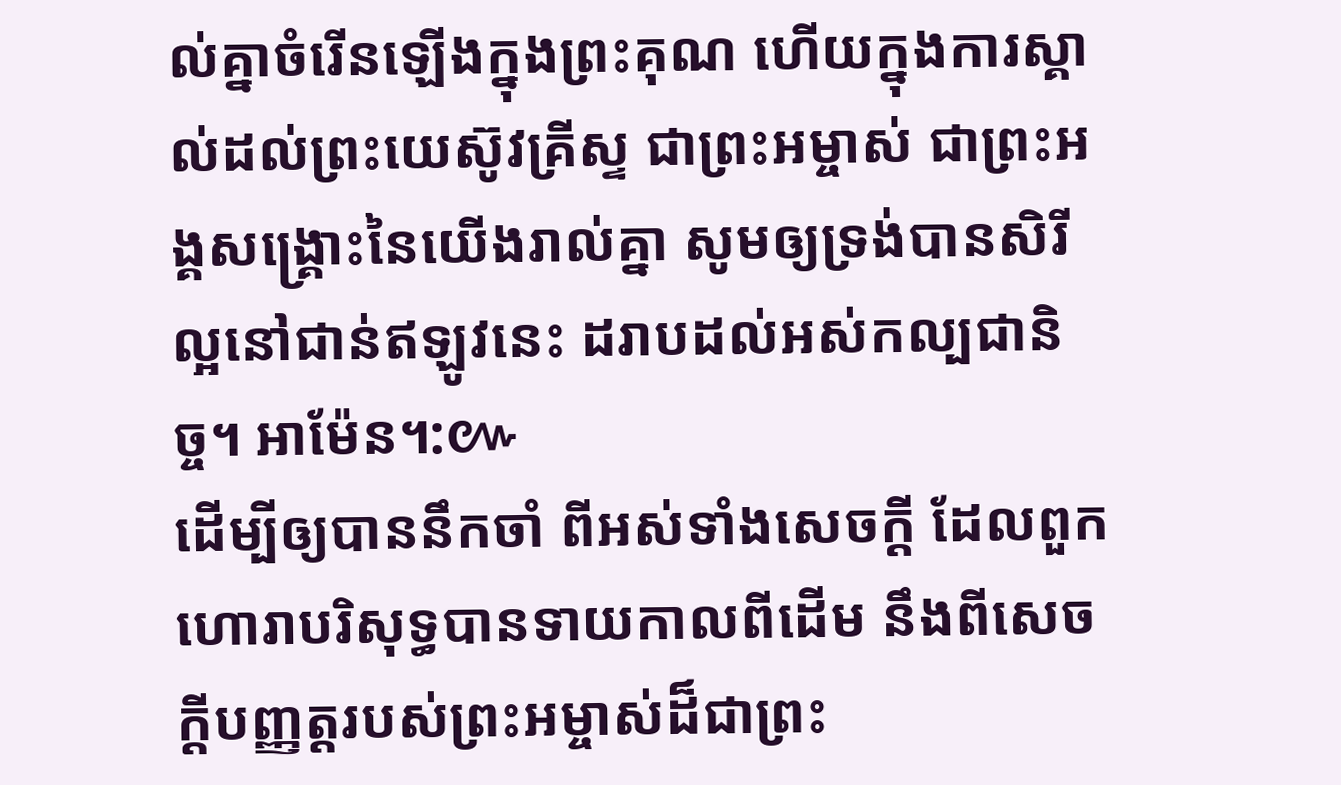ល់គ្នាចំរើនឡើងក្នុងព្រះគុណ ហើយក្នុងការស្គាល់ដល់ព្រះយេស៊ូវគ្រីស្ទ ជាព្រះអម្ចាស់ ជាព្រះអង្គសង្គ្រោះនៃយើងរាល់គ្នា សូមឲ្យទ្រង់បានសិរីល្អនៅជាន់ឥឡូវនេះ ដរាបដល់អស់កល្បជានិច្ច។ អាម៉ែន។:៚
ដើម្បីឲ្យបាននឹកចាំ ពីអស់ទាំងសេចក្ដី ដែលពួកហោរាបរិសុទ្ធបានទាយកាលពីដើម នឹងពីសេចក្ដីបញ្ញត្តរបស់ព្រះអម្ចាស់ដ៏ជាព្រះ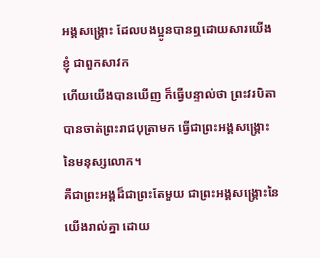អង្គសង្គ្រោះ ដែលបងប្អូនបានឮដោយសារយើងខ្ញុំ ជាពួកសាវក
ហើយយើងបានឃើញ ក៏ធ្វើបន្ទាល់ថា ព្រះវរបិតាបានចាត់ព្រះរាជបុត្រាមក ធ្វើជាព្រះអង្គសង្គ្រោះនៃមនុស្សលោក។
គឺជាព្រះអង្គដ៏ជាព្រះតែមួយ ជាព្រះអង្គសង្គ្រោះនៃយើងរាល់គ្នា ដោយ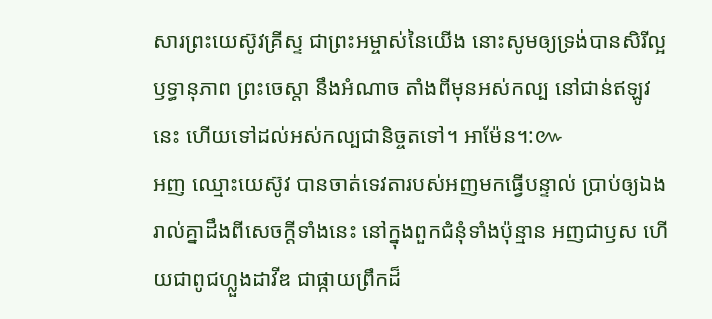សារព្រះយេស៊ូវគ្រីស្ទ ជាព្រះអម្ចាស់នៃយើង នោះសូមឲ្យទ្រង់បានសិរីល្អ ឫទ្ធានុភាព ព្រះចេស្តា នឹងអំណាច តាំងពីមុនអស់កល្ប នៅជាន់ឥឡូវនេះ ហើយទៅដល់អស់កល្បជានិច្ចតទៅ។ អាម៉ែន។:៚
អញ ឈ្មោះយេស៊ូវ បានចាត់ទេវតារបស់អញមកធ្វើបន្ទាល់ ប្រាប់ឲ្យឯងរាល់គ្នាដឹងពីសេចក្ដីទាំងនេះ នៅក្នុងពួកជំនុំទាំងប៉ុន្មាន អញជាឫស ហើយជាពូជហ្លួងដាវីឌ ជាផ្កាយព្រឹកដ៏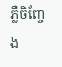ភ្លឺចិញ្ចែង